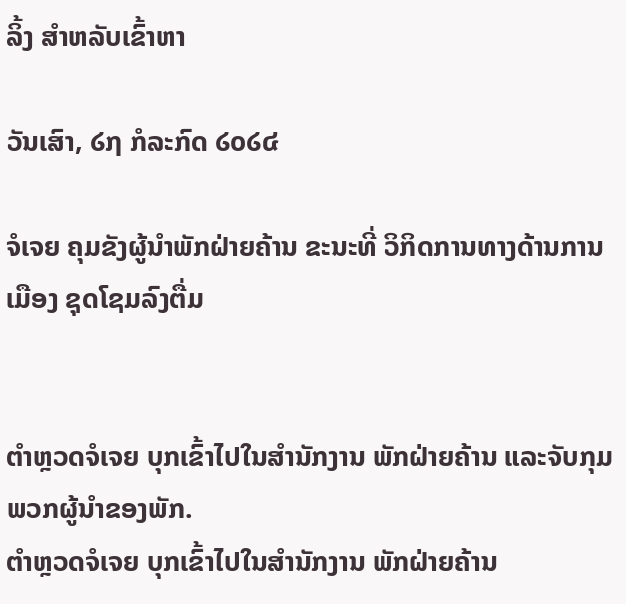ລິ້ງ ສຳຫລັບເຂົ້າຫາ

ວັນເສົາ, ໒໗ ກໍລະກົດ ໒໐໒໔

ຈໍເຈຍ ຄຸມຂັງຜູ້ນຳພັກຝ່າຍຄ້ານ ຂະນະທີ່ ວິກິດການທາງດ້ານການເມືອງ ຊຸດໂຊມລົງຕື່ມ


ຕຳຫຼວດຈໍເຈຍ ບຸກເຂົ້າໄປໃນສຳນັກງານ ພັກຝ່າຍຄ້ານ ແລະຈັບກຸມພວກຜູ້ນຳຂອງພັກ.
ຕຳຫຼວດຈໍເຈຍ ບຸກເຂົ້າໄປໃນສຳນັກງານ ພັກຝ່າຍຄ້ານ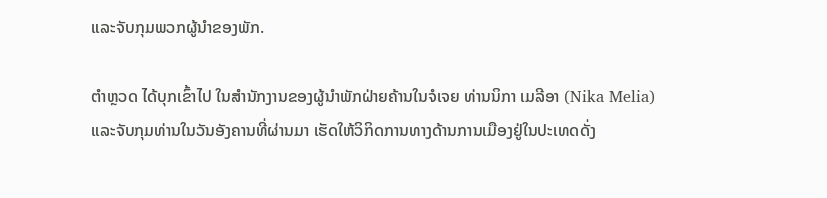ແລະຈັບກຸມພວກຜູ້ນຳຂອງພັກ.

ຕຳຫຼວດ ໄດ້ບຸກເຂົ້າໄປ ໃນສຳນັກງານຂອງຜູ້ນຳພັກຝ່າຍຄ້ານໃນຈໍເຈຍ ທ່ານນິກາ ເມລີອາ (Nika Melia) ແລະຈັບກຸມທ່ານໃນວັນອັງຄານທີ່ຜ່ານມາ ເຮັດໃຫ້ວິກິດການທາງດ້ານການເມືອງຢູ່ໃນປະເທດດັ່ງ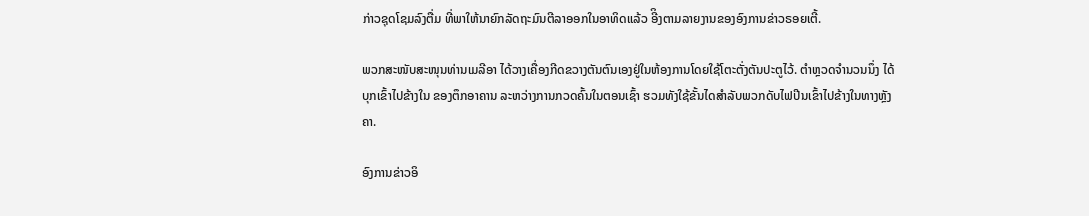ກ່າວຊຸດໂຊມລົງຕື່ມ ທີ່ພາໃຫ້ນາຍົກລັດຖະມົນຕີລາອອກໃນອາທິດແລ້ວ ອີິງຕາມລາຍງານຂອງອົງການຂ່າວຣອຍເຕີ້.

ພວກສະໜັບສະໜຸນທ່ານເມລີອາ ໄດ້ວາງເຄື່ອງກີດຂວາງຕັນຕົນເອງຢູ່ໃນຫ້ອງການໂດຍໃຊ້ໂຕະຕັ່ງຕັນປະຕູໄວ້. ຕຳຫຼວດຈຳນວນນຶ່ງ ໄດ້ບຸກເຂົ້າໄປຂ້າງໃນ ຂອງຕຶກອາຄານ ລະຫວ່າງການກວດຄົ້ນໃນຕອນເຊົ້າ ຮວມທັງໃຊ້ຂັ້ນໄດສຳລັບພວກດັບໄຟປີນເຂົ້າໄປຂ້າງໃນທາງຫຼັງຄາ.

ອົງການຂ່າວອິ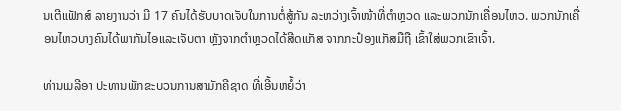ນເຕີແຟັກສ໌ ລາຍງານວ່າ ມີ 17 ຄົນໄດ້ຮັບບາດເຈັບໃນການຕໍ່ສູ້ກັນ ລະຫວ່າງເຈົ້າໜ້າທີ່ຕຳຫຼວດ ແລະພວກນັກເຄື່ອນໄຫວ. ພວກນັກເຄື່ອນໄຫວບາງຄົນໄດ້ພາກັນໄອແລະເຈັບຕາ ຫຼັງຈາກຕຳຫຼວດໄດ້ສີດແກັສ ຈາກກະປ໋ອງແກັສມືຖື ເຂົ້າໃສ່ພວກເຂົາເຈົ້າ.

ທ່ານເມລີອາ ປະທານພັກຂະບວນການສາມັກຄີຊາດ ທີ່ເອີ້ນຫຍໍ້ວ່າ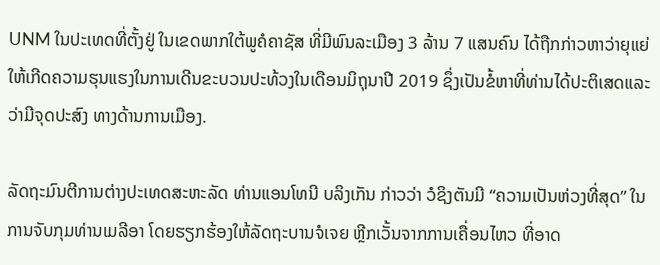UNM ໃນປະເທດທີ່ຕັ້ງຢູ່ ໃນເຂດພາກໃຕ້ພູຄໍຄາຊັສ ທີ່ມີພົນລະເມືອງ 3 ລ້ານ 7 ແສນຄົນ ໄດ້ຖືກກ່າວຫາວ່າຍຸແຍ່ໃຫ້ເກີດຄວາມຮຸນແຮງໃນການເດີນຂະບວນປະທ້ວງໃນເດືອນມິຖຸນາປີ 2019 ຊຶ່ງເປັນຂໍ້ຫາທີ່ທ່ານໄດ້ປະຕິເສດແລະວ່າມີຈຸດປະສົງ ທາງດ້ານການເມືອງ.

ລັດຖະມົນຕີການຕ່າງປະເທດສະຫະລັດ ທ່ານແອນໂທນີ ບລິງເກັນ ກ່າວວ່າ ວໍຊິງຕັນມີ “ຄວາມເປັນຫ່ວງທີ່ສຸດ” ໃນການຈັບກຸມທ່ານເມລີອາ ໂດຍຮຽກຮ້ອງໃຫ້ລັດຖະບານຈໍເຈຍ ຫຼີກເວັ້ນຈາກການເຄື່ອນໄຫວ ທີ່ອາດ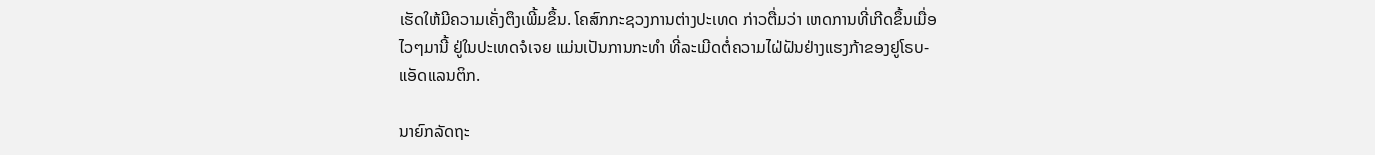ເຮັດໃຫ້ມີຄວາມເຄັ່ງຕຶງເພີ້ມຂຶ້ນ. ໂຄສົກກະຊວງການຕ່າງປະເທດ ກ່າວຕື່ມວ່າ ເຫດການທີ່ເກີດຂຶ້ນເມື່ອໄວໆມານີ້ ຢູ່ໃນປະເທດຈໍເຈຍ ແມ່ນເປັນການກະທຳ ທີ່ລະເມີດຕໍ່ຄວາມໄຝ່ຝັນຢ່າງແຮງກ້າຂອງຢູໂຣບ-ແອັດແລນຕິກ.

ນາຍົກລັດຖະ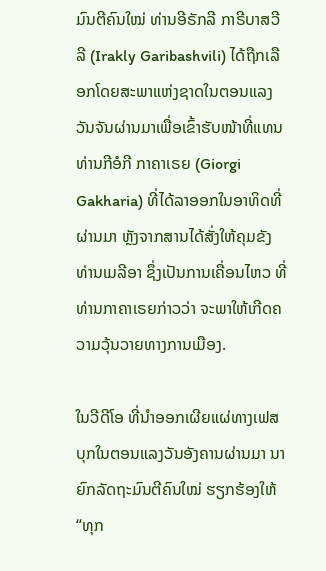ມົນຕີຄົນໃໝ່ ທ່ານອີຣັກລີ ກາຣີບາສວີລີ (Irakly Garibashvili) ໄດ້ຖືກເລືອກໂດຍສະພາແຫ່ງຊາດໃນຕອນແລງວັນຈັນຜ່ານມາເພື່ອເຂົ້າຮັບໜ້າທີ່ແທນທ່ານກີອໍກີ ກາຄາເຣຍ (Giorgi Gakharia) ທີ່ໄດ້ລາອອກໃນອາທິດທີ່ຜ່ານມາ ຫຼັງຈາກສານໄດ້ສັ່ງໃຫ້ຄຸມຂັງທ່ານເມລີອາ ຊຶ່ງເປັນການເຄື່ອນໄຫວ ທີ່ທ່ານກາຄາເຣຍກ່າວວ່າ ຈະພາໃຫ້ເກີດຄວາມວຸ້ນວາຍທາງການເມືອງ.

ໃນວີດີໂອ ທີ່ນຳອອກເຜີຍແຜ່ທາງເຟສບຸກໃນຕອນແລງວັນອັງຄານຜ່ານມາ ນາຍົກລັດຖະມົນຕີຄົນໃໝ່ ຮຽກຮ້ອງໃຫ້ “ທຸກ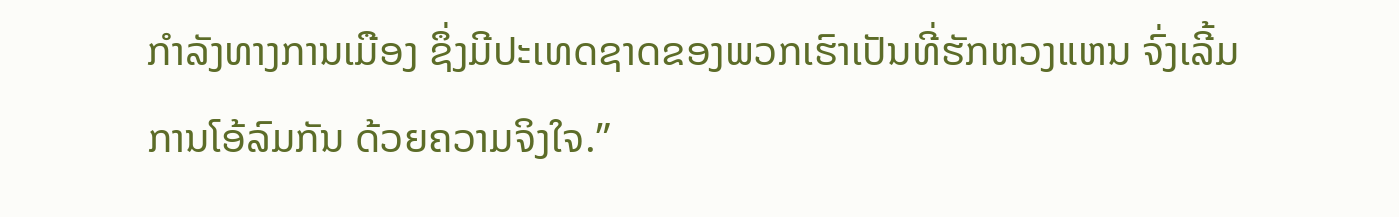ກຳລັງທາງການເມືອງ ຊຶ່ງມີປະເທດຊາດຂອງພວກເຮົາເປັນທີ່ຮັກຫວງແຫນ ຈົ່ງເລີ້ມການໂອ້ລົມກັນ ດ້ວຍຄວາມຈິງໃຈ.”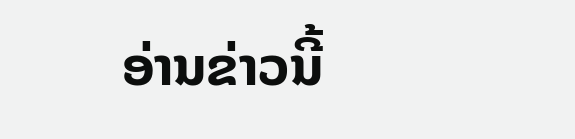ອ່ານຂ່າວນີ້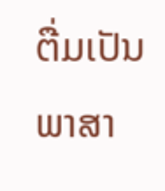ຕື່ມເປັນພາສາ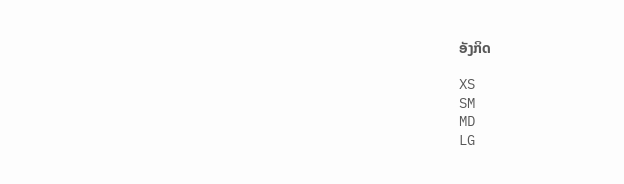ອັງກິດ

XS
SM
MD
LG